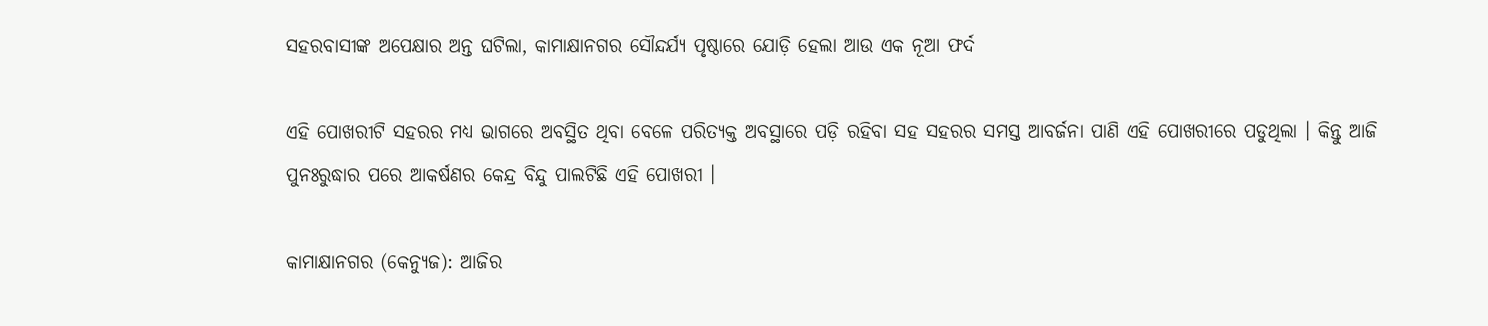ସହରବାସୀଙ୍କ ଅପେକ୍ଷାର ଅନ୍ତ ଘଟିଲା, କାମାକ୍ଷାନଗର ସୌନ୍ଦର୍ଯ୍ୟ ପୃଷ୍ଠାରେ ଯୋଡ଼ି ହେଲା ଆଉ ଏକ ନୂଆ ଫର୍ଦ

ଏହି ପୋଖରୀଟି ସହରର ମଧ୍ୟ ଭାଗରେ ଅବସ୍ଥିତ ଥିବା ବେଳେ ପରିତ୍ୟକ୍ତ ଅବସ୍ଥାରେ ପଡ଼ି ରହିବା ସହ ସହରର ସମସ୍ତ ଆବର୍ଜନା ପାଣି ଏହି ପୋଖରୀରେ ପଡୁଥିଲା । କିନ୍ତୁ ଆଜି ପୁନଃରୁଦ୍ଧାର ପରେ ଆକର୍ଷଣର କେନ୍ଦ୍ର ବିନ୍ଦୁ ପାଲଟିଛି ଏହି ପୋଖରୀ ।

କାମାକ୍ଷାନଗର (କେନ୍ୟୁଜ): ଆଜିର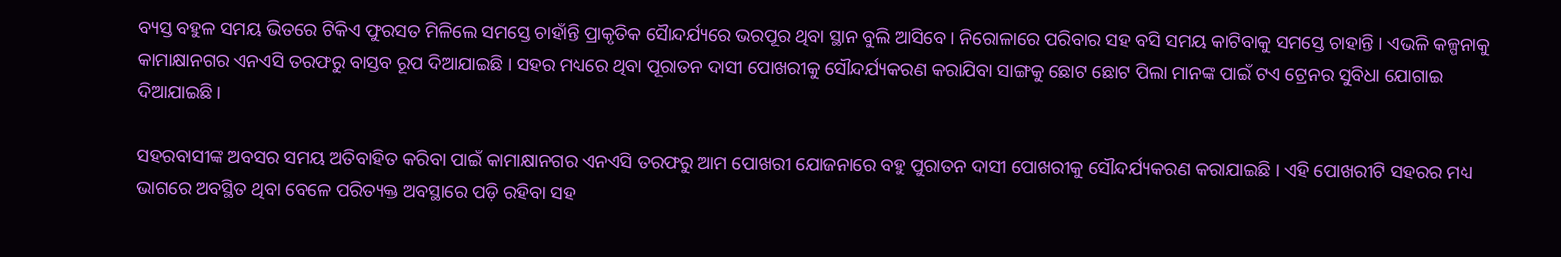ବ୍ୟସ୍ତ ବହୁଳ ସମୟ ଭିତରେ ଟିକିଏ ଫୁରସତ ମିଳିଲେ ସମସ୍ତେ ଚାହାଁନ୍ତି ପ୍ରାକୃତିକ ସୈାନ୍ଦର୍ଯ୍ୟରେ ଭରପୂର ଥିବା ସ୍ଥାନ ବୁଲି ଆସିବେ । ନିରୋଳାରେ ପରିବାର ସହ ବସି ସମୟ କାଟିବାକୁ ସମସ୍ତେ ଚାହାନ୍ତି । ଏଭଳି କଳ୍ପନାକୁ କାମାକ୍ଷାନଗର ଏନଏସି ତରଫରୁ ବାସ୍ତବ ରୂପ ଦିଆଯାଇଛି । ସହର ମଧ୍ୟରେ ଥିବା ପୂରାତନ ଦାସୀ ପୋଖରୀକୁ ସୌନ୍ଦର୍ଯ୍ୟକରଣ କରାଯିବା ସାଙ୍ଗକୁ ଛୋଟ ଛୋଟ ପିଲା ମାନଙ୍କ ପାଇଁ ଟଏ ଟ୍ରେନର ସୁବିଧା ଯୋଗାଇ ଦିଆଯାଇଛି।

ସହରବାସୀଙ୍କ ଅବସର ସମୟ ଅତିବାହିତ କରିବା ପାଇଁ କାମାକ୍ଷାନଗର ଏନଏସି ତରଫରୁ ଆମ ପୋଖରୀ ଯୋଜନାରେ ବହୁ ପୁରାତନ ଦାସୀ ପୋଖରୀକୁ ସୌନ୍ଦର୍ଯ୍ୟକରଣ କରାଯାଇଛି । ଏହି ପୋଖରୀଟି ସହରର ମଧ୍ୟ ଭାଗରେ ଅବସ୍ଥିତ ଥିବା ବେଳେ ପରିତ୍ୟକ୍ତ ଅବସ୍ଥାରେ ପଡ଼ି ରହିବା ସହ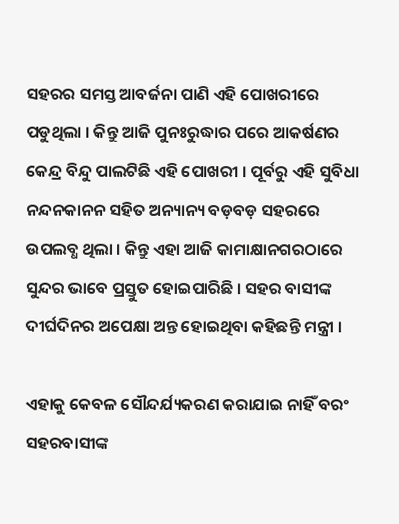ସହରର ସମସ୍ତ ଆବର୍ଜନା ପାଣି ଏହି ପୋଖରୀରେ ପଡୁଥିଲା । କିନ୍ତୁ ଆଜି ପୁନଃରୁଦ୍ଧାର ପରେ ଆକର୍ଷଣର କେନ୍ଦ୍ର ବିନ୍ଦୁ ପାଲଟିଛି ଏହି ପୋଖରୀ । ପୂର୍ବରୁ ଏହି ସୁବିଧା ନନ୍ଦନକାନନ ସହିତ ଅନ୍ୟାନ୍ୟ ବଡ଼ବଡ଼ ସହରରେ ଉପଲବ୍ଧ ଥିଲା । କିନ୍ତୁ ଏହା ଆଜି କାମାକ୍ଷାନଗରଠାରେ ସୁନ୍ଦର ଭାବେ ପ୍ରସ୍ତୁତ ହୋଇପାରିଛି । ସହର ବାସୀଙ୍କ ଦୀର୍ଘଦିନର ଅପେକ୍ଷା ଅନ୍ତ ହୋଇଥିବା କହିଛନ୍ତି ମନ୍ତ୍ରୀ ।

ଏହାକୁ କେବଳ ସୌନ୍ଦର୍ଯ୍ୟକରଣ କରାଯାଇ ନାହିଁ ବରଂ ସହରବାସୀଙ୍କ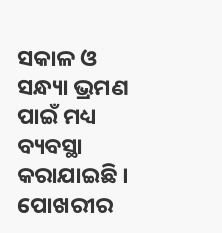ସକାଳ ଓ ସନ୍ଧ୍ୟା ଭ୍ରମଣ ପାଇଁ ମଧ୍ୟ ବ୍ୟବସ୍ଥା କରାଯାଇଛି । ପୋଖରୀର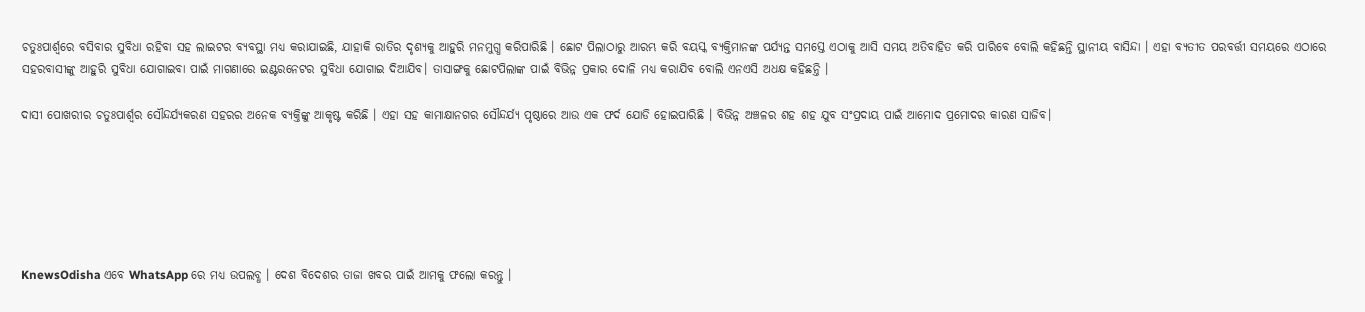ଚତୁଃପାର୍ଶ୍ବରେ ବସିବାର ସୁବିଧା ରହିବା ସହ ଲାଇଟର ବ୍ୟବସ୍ଥା ମଧ୍ୟ କରାଯାଇଛି, ଯାହାକି ରାତିର ଦୃଶ୍ୟକୁ ଆହୁରି ମନମୁଗ୍ଧ କରିପାରିଛି । ଛୋଟ ପିଲାଠାରୁ ଆରମ୍ଭ କରି ବୟସ୍କ ବ୍ୟକ୍ତିମାନଙ୍କ ପର୍ଯ୍ୟନ୍ତ ସମସ୍ତେ ଏଠାକୁ ଆସି ସମୟ ଅତିବାହିତ କରି ପାରିବେ ବୋଲି କହିଛନ୍ତି ସ୍ଥାନୀୟ ବାସିନ୍ଦା । ଏହା ବ୍ୟତୀତ ପରବର୍ତ୍ତୀ ସମୟରେ ଏଠାରେ ସହରବାସୀଙ୍କୁ ଆହୁରି ସୁବିଧା ଯୋଗାଇବା ପାଇଁ ମାଗଣାରେ ଇଣ୍ଟରନେଟର ସୁବିଧା ଯୋଗାଇ ଦିଆଯିବ। ତାସାଙ୍ଗକୁ ଛୋଟପିଲାଙ୍କ ପାଇଁ ବିଭିନ୍ନ ପ୍ରକାର ଦୋଳି ମଧ୍ୟ କରାଯିବ ବୋଲି ଏନଏସି ଅଧକ୍ଷ କହିଛନ୍ତି ।

ଦାସୀ ପୋଖରୀର ଚତୁଃପାର୍ଶ୍ୱର ସୌନ୍ଦର୍ଯ୍ୟକରଣ ସହରର ଅନେକ ବ୍ୟକ୍ତିଙ୍କୁ ଆକୃଷ୍ଟ କରିଛି । ଏହା ସହ କାମାକ୍ଷାନଗର ସୌନ୍ଦର୍ଯ୍ୟ ପୃଷ୍ଠାରେ ଆଉ ଏକ ଫର୍ଦ ଯୋଡି ହୋଇପାରିଛି । ବିଭିନ୍ନ ଅଞ୍ଚଳର ଶହ ଶହ ଯୁବ ସଂପ୍ରଦାୟ ପାଇଁ ଆମୋଦ ପ୍ରମୋଦର କାରଣ ସାଜିବ।






KnewsOdisha ଏବେ WhatsApp ରେ ମଧ୍ୟ ଉପଲବ୍ଧ । ଦେଶ ବିଦେଶର ତାଜା ଖବର ପାଇଁ ଆମକୁ ଫଲୋ କରନ୍ତୁ ।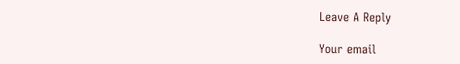Leave A Reply

Your email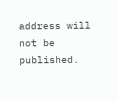address will not be published.